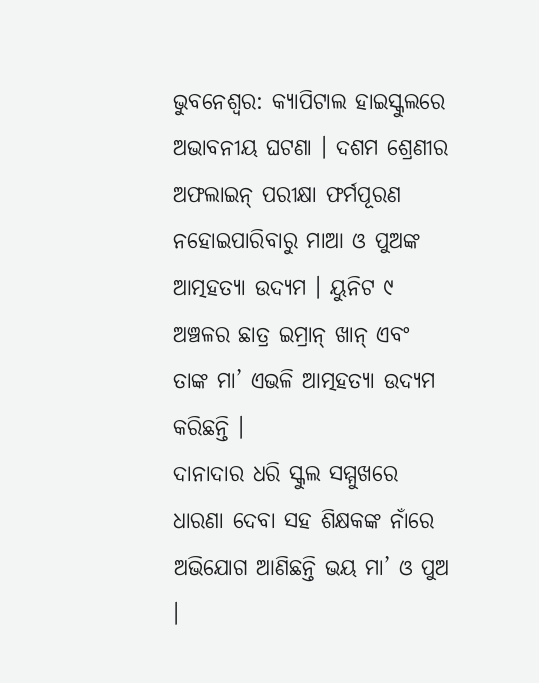ଭୁବନେଶ୍ୱର: କ୍ୟାପିଟାଲ ହାଇସ୍କୁଲରେ ଅଭାବନୀୟ ଘଟଣା । ଦଶମ ଶ୍ରେଣୀର ଅଫଲାଇନ୍ ପରୀକ୍ଷା ଫର୍ମପୂରଣ ନହୋଇପାରିବାରୁ ମାଆ ଓ ପୁଅଙ୍କ ଆତ୍ମହତ୍ୟା ଉଦ୍ୟମ । ୟୁନିଟ ୯ ଅଞ୍ଚଳର ଛାତ୍ର ଇମ୍ରାନ୍ ଖାନ୍ ଏବଂ ତାଙ୍କ ମା’ ଏଭଳି ଆତ୍ମହତ୍ୟା ଉଦ୍ୟମ କରିଛନ୍ତି ।
ଦାନାଦାର ଧରି ସ୍କୁଲ ସମ୍ମୁଖରେ ଧାରଣା ଦେବା ସହ ଶିକ୍ଷକଙ୍କ ନାଁରେ ଅଭିଯୋଗ ଆଣିଛନ୍ତି ଭୟ ମା’ ଓ ପୁଅ ।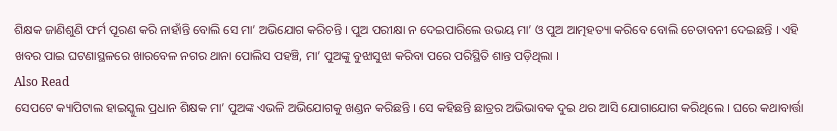ଶିକ୍ଷକ ଜାଣିଶୁଣି ଫର୍ମ ପୂରଣ କରି ନାହାଁନ୍ତି ବୋଲି ସେ ମା’ ଅଭିଯୋଗ କରିଚନ୍ତି । ପୁଅ ପରୀକ୍ଷା ନ ଦେଇପାରିଲେ ଉଭୟ ମା’ ଓ ପୁଅ ଆତ୍ମହତ୍ୟା କରିବେ ବୋଲି ଚେତାବନୀ ଦେଇଛନ୍ତି । ଏହି ଖବର ପାଇ ଘଟଣାସ୍ଥଳରେ ଖାରବେଳ ନଗର ଥାନା ପୋଲିସ ପହଞ୍ଚି, ମା’ ପୁଅଙ୍କୁ ବୁଝାସୁଝା କରିବା ପରେ ପରିସ୍ଥିତି ଶାନ୍ତ ପଡ଼ିଥିଲା ।
Also Read
ସେପଟେ କ୍ୟାପିଟାଲ ହାଇସ୍କୁଲ ପ୍ରଧାନ ଶିକ୍ଷକ ମା’ ପୁଅଙ୍କ ଏଭଳି ଅଭିଯୋଗକୁ ଖଣ୍ଡନ କରିଛନ୍ତି । ସେ କହିଛନ୍ତି ଛାତ୍ରର ଅଭିଭାବକ ଦୁଇ ଥର ଆସି ଯୋଗାଯୋଗ କରିଥିଲେ । ଘରେ କଥାବାର୍ତ୍ତା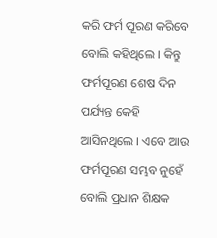କରି ଫର୍ମ ପୂରଣ କରିବେ ବୋଲି କହିଥିଲେ । କିନ୍ତୁ ଫର୍ମପୂରଣ ଶେଷ ଦିନ ପର୍ଯ୍ୟନ୍ତ କେହି ଆସିନଥିଲେ । ଏବେ ଆଉ ଫର୍ମପୂରଣ ସମ୍ଭବ ନୁହେଁ ବୋଲି ପ୍ରଧାନ ଶିକ୍ଷକ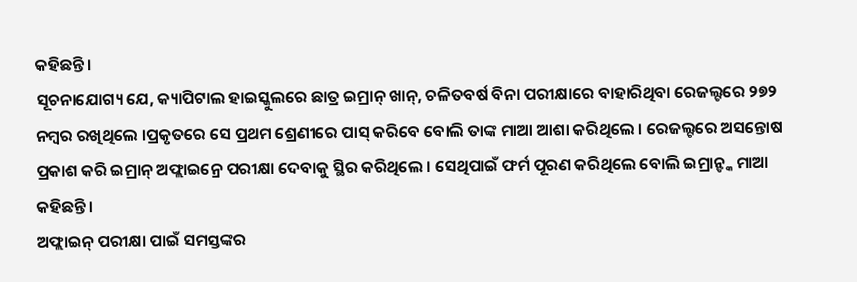କହିଛନ୍ତି ।
ସୂଚନାଯୋଗ୍ୟ ଯେ, କ୍ୟାପିଟାଲ ହାଇସ୍କୁଲରେ ଛାତ୍ର ଇମ୍ରାନ୍ ଖାନ୍, ଚଳିତବର୍ଷ ବିନା ପରୀକ୍ଷାରେ ବାହାରିଥିବା ରେଜଲ୍ଟରେ ୨୭୨ ନମ୍ୱର ରଖିଥିଲେ ।ପ୍ରକୃତରେ ସେ ପ୍ରଥମ ଶ୍ରେଣୀରେ ପାସ୍ କରିବେ ବୋଲି ତାଙ୍କ ମାଆ ଆଶା କରିଥିଲେ । ରେଜଲ୍ଟରେ ଅସନ୍ତୋଷ ପ୍ରକାଶ କରି ଇମ୍ରାନ୍ ଅଫ୍ଲାଇନ୍ରେ ପରୀକ୍ଷା ଦେବାକୁ ସ୍ଥିର କରିଥିଲେ । ସେଥିପାଇଁ ଫର୍ମ ପୂରଣ କରିଥିଲେ ବୋଲି ଇମ୍ରାନ୍ଙ୍କ ମାଆ କହିଛନ୍ତି ।
ଅଫ୍ଲାଇନ୍ ପରୀକ୍ଷା ପାଇଁ ସମସ୍ତଙ୍କର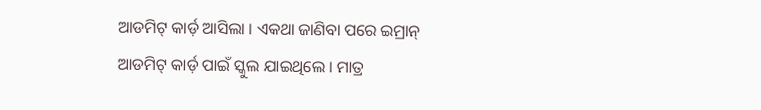ଆଡମିଟ୍ କାର୍ଡ଼ ଆସିଲା । ଏକଥା ଜାଣିବା ପରେ ଇମ୍ରାନ୍ ଆଡମିଟ୍ କାର୍ଡ଼ ପାଇଁ ସ୍କୁଲ ଯାଇଥିଲେ । ମାତ୍ର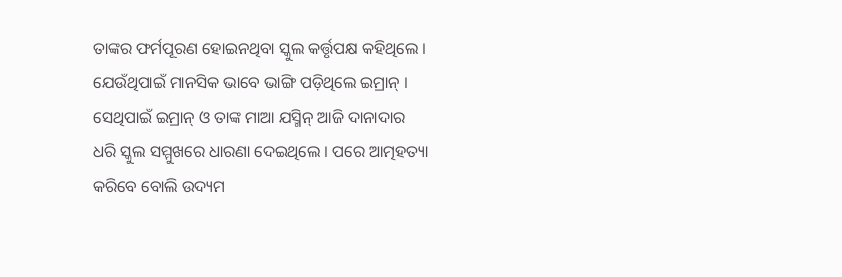ତାଙ୍କର ଫର୍ମପୂରଣ ହୋଇନଥିବା ସ୍କୁଲ କର୍ତ୍ତୃପକ୍ଷ କହିଥିଲେ । ଯେଉଁଥିପାଇଁ ମାନସିକ ଭାବେ ଭାଙ୍ଗି ପଡ଼ିଥିଲେ ଇମ୍ରାନ୍ । ସେଥିପାଇଁ ଇମ୍ରାନ୍ ଓ ତାଙ୍କ ମାଆ ଯସ୍ମିନ୍ ଆଜି ଦାନାଦାର ଧରି ସ୍କୁଲ ସମ୍ମୁଖରେ ଧାରଣା ଦେଇଥିଲେ । ପରେ ଆତ୍ମହତ୍ୟା କରିବେ ବୋଲି ଉଦ୍ୟମ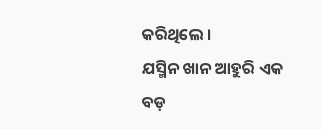କରିଥିଲେ ।
ଯସ୍ମିନ ଖାନ ଆହୁରି ଏକ ବଡ଼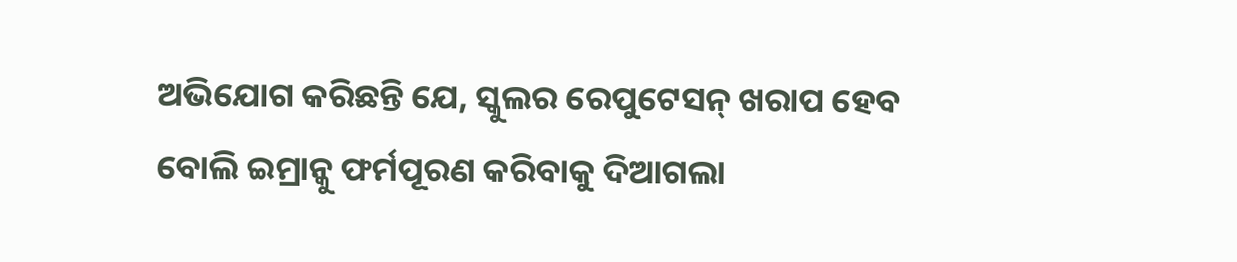ଅଭିଯୋଗ କରିଛନ୍ତି ଯେ, ସ୍କୁଲର ରେପୁଟେସନ୍ ଖରାପ ହେବ ବୋଲି ଇମ୍ରାନ୍କୁ ଫର୍ମପୂରଣ କରିବାକୁ ଦିଆଗଲା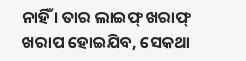ନାହିଁ । ତାର ଲାଇଫ୍ ଖରାଫ୍ ଖରାପ ହୋଇଯିବ, ସେକଥା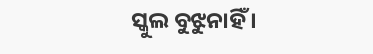ସ୍କୁଲ ବୁଝୁନାହିଁ ।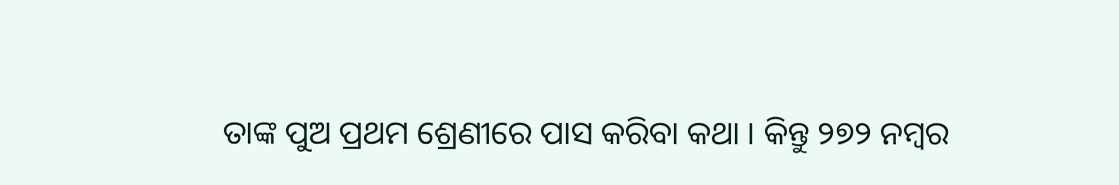ତାଙ୍କ ପୁଅ ପ୍ରଥମ ଶ୍ରେଣୀରେ ପାସ କରିବା କଥା । କିନ୍ତୁ ୨୭୨ ନମ୍ୱର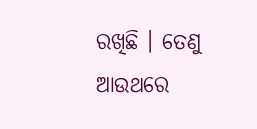ରଖିଛି । ତେଣୁ ଆଉଥରେ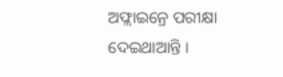ଅଫ୍ଲାଇନ୍ରେ ପରୀକ୍ଷା ଦେଇଥାଆନ୍ତି ।